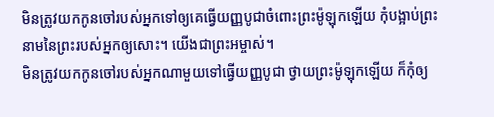មិនត្រូវយកកូនចៅរបស់អ្នកទៅឲ្យគេធ្វើយញ្ញបូជាចំពោះព្រះម៉ូឡុកឡើយ កុំបង្អាប់ព្រះនាមនៃព្រះរបស់អ្នកឲ្យសោះ។ យើងជាព្រះអម្ចាស់។
មិនត្រូវយកកូនចៅរបស់អ្នកណាមួយទៅធ្វើយញ្ញបូជា ថ្វាយព្រះម៉ូឡុកឡើយ ក៏កុំឲ្យ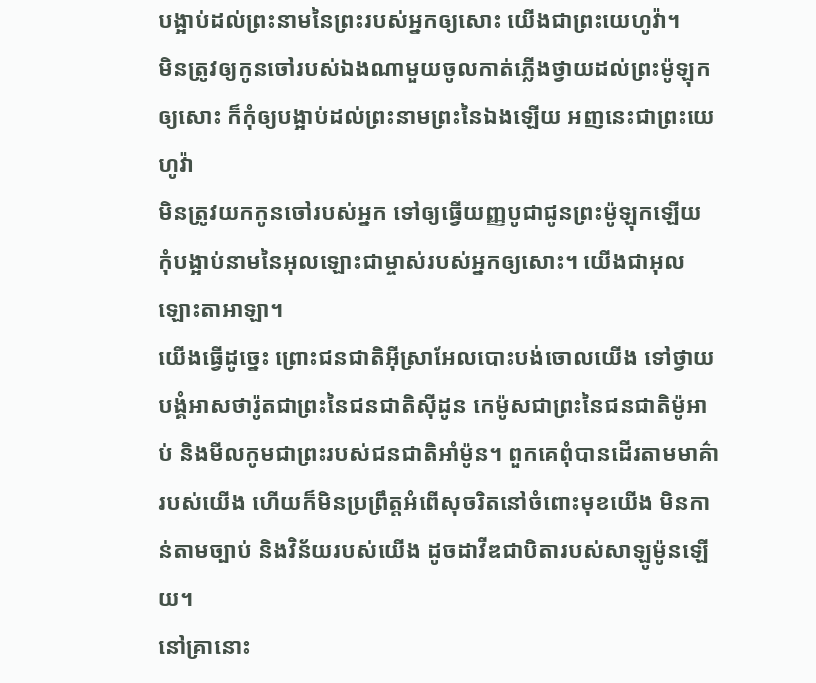បង្អាប់ដល់ព្រះនាមនៃព្រះរបស់អ្នកឲ្យសោះ យើងជាព្រះយេហូវ៉ា។
មិនត្រូវឲ្យកូនចៅរបស់ឯងណាមួយចូលកាត់ភ្លើងថ្វាយដល់ព្រះម៉ូឡុកឲ្យសោះ ក៏កុំឲ្យបង្អាប់ដល់ព្រះនាមព្រះនៃឯងឡើយ អញនេះជាព្រះយេហូវ៉ា
មិនត្រូវយកកូនចៅរបស់អ្នក ទៅឲ្យធ្វើយញ្ញបូជាជូនព្រះម៉ូឡុកឡើយ កុំបង្អាប់នាមនៃអុលឡោះជាម្ចាស់របស់អ្នកឲ្យសោះ។ យើងជាអុលឡោះតាអាឡា។
យើងធ្វើដូច្នេះ ព្រោះជនជាតិអ៊ីស្រាអែលបោះបង់ចោលយើង ទៅថ្វាយបង្គំអាសថារ៉ូតជាព្រះនៃជនជាតិស៊ីដូន កេម៉ូសជាព្រះនៃជនជាតិម៉ូអាប់ និងមីលកូមជាព្រះរបស់ជនជាតិអាំម៉ូន។ ពួកគេពុំបានដើរតាមមាគ៌ារបស់យើង ហើយក៏មិនប្រព្រឹត្តអំពើសុចរិតនៅចំពោះមុខយើង មិនកាន់តាមច្បាប់ និងវិន័យរបស់យើង ដូចដាវីឌជាបិតារបស់សាឡូម៉ូនឡើយ។
នៅគ្រានោះ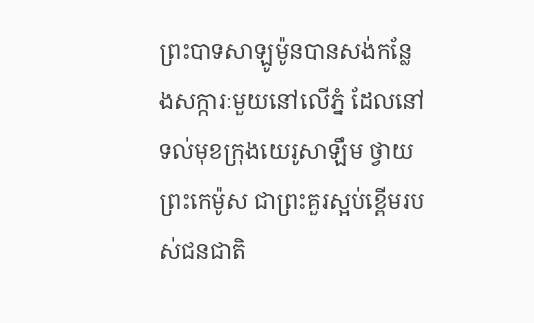ព្រះបាទសាឡូម៉ូនបានសង់កន្លែងសក្ការៈមួយនៅលើភ្នំ ដែលនៅទល់មុខក្រុងយេរូសាឡឹម ថ្វាយព្រះកេម៉ូស ជាព្រះគួរស្អប់ខ្ពើមរបស់ជនជាតិ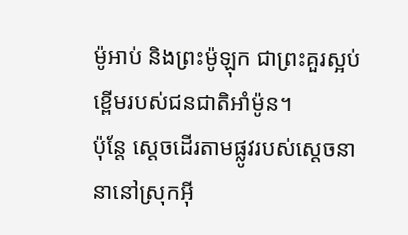ម៉ូអាប់ និងព្រះម៉ូឡុក ជាព្រះគួរស្អប់ខ្ពើមរបស់ជនជាតិអាំម៉ូន។
ប៉ុន្តែ ស្ដេចដើរតាមផ្លូវរបស់ស្ដេចនានានៅស្រុកអ៊ី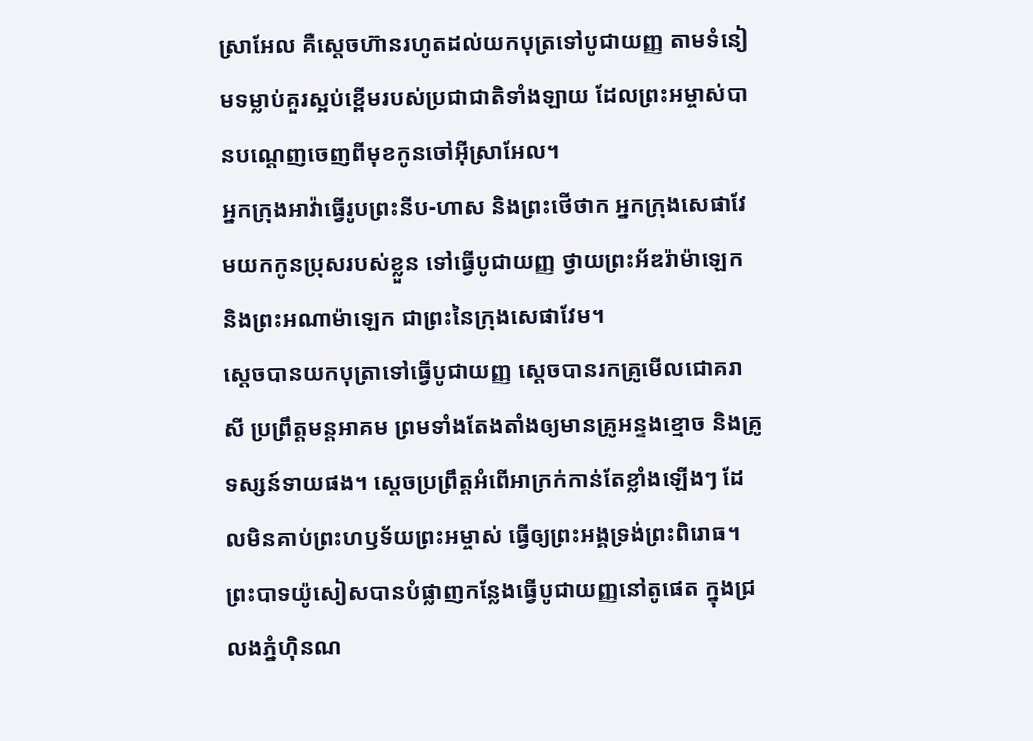ស្រាអែល គឺស្ដេចហ៊ានរហូតដល់យកបុត្រទៅបូជាយញ្ញ តាមទំនៀមទម្លាប់គួរស្អប់ខ្ពើមរបស់ប្រជាជាតិទាំងឡាយ ដែលព្រះអម្ចាស់បានបណ្ដេញចេញពីមុខកូនចៅអ៊ីស្រាអែល។
អ្នកក្រុងអាវ៉ាធ្វើរូបព្រះនីប-ហាស និងព្រះថើថាក អ្នកក្រុងសេផាវែមយកកូនប្រុសរបស់ខ្លួន ទៅធ្វើបូជាយញ្ញ ថ្វាយព្រះអ័ឌរ៉ាម៉ាឡេក និងព្រះអណាម៉ាឡេក ជាព្រះនៃក្រុងសេផាវែម។
ស្ដេចបានយកបុត្រាទៅធ្វើបូជាយញ្ញ ស្ដេចបានរកគ្រូមើលជោគរាសី ប្រព្រឹត្តមន្តអាគម ព្រមទាំងតែងតាំងឲ្យមានគ្រូអន្ទងខ្មោច និងគ្រូទស្សន៍ទាយផង។ ស្ដេចប្រព្រឹត្តអំពើអាក្រក់កាន់តែខ្លាំងឡើងៗ ដែលមិនគាប់ព្រះហឫទ័យព្រះអម្ចាស់ ធ្វើឲ្យព្រះអង្គទ្រង់ព្រះពិរោធ។
ព្រះបាទយ៉ូសៀសបានបំផ្លាញកន្លែងធ្វើបូជាយញ្ញនៅតូផេត ក្នុងជ្រលងភ្នំហ៊ិនណ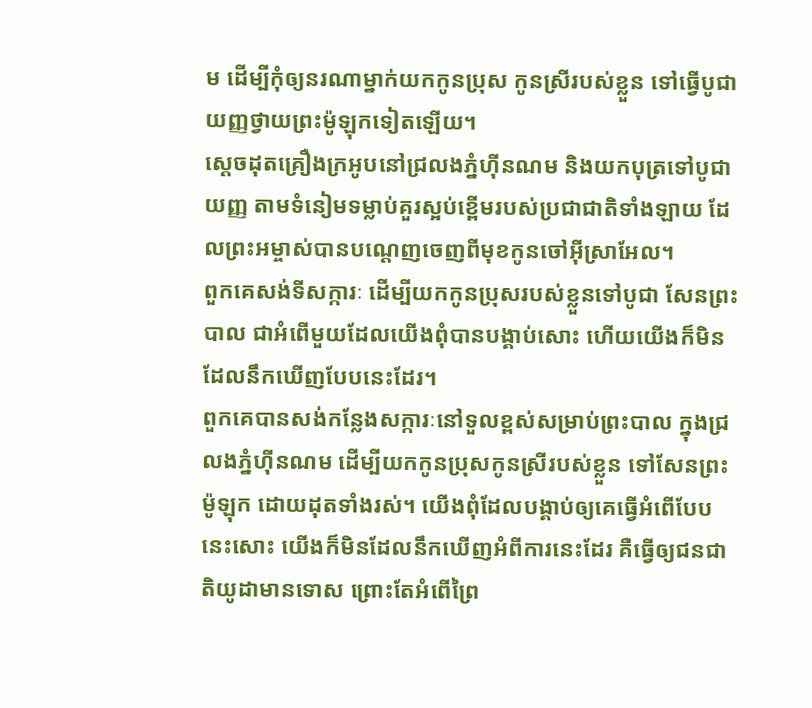ម ដើម្បីកុំឲ្យនរណាម្នាក់យកកូនប្រុស កូនស្រីរបស់ខ្លួន ទៅធ្វើបូជាយញ្ញថ្វាយព្រះម៉ូឡុកទៀតឡើយ។
ស្ដេចដុតគ្រឿងក្រអូបនៅជ្រលងភ្នំហ៊ីនណម និងយកបុត្រទៅបូជាយញ្ញ តាមទំនៀមទម្លាប់គួរស្អប់ខ្ពើមរបស់ប្រជាជាតិទាំងឡាយ ដែលព្រះអម្ចាស់បានបណ្ដេញចេញពីមុខកូនចៅអ៊ីស្រាអែល។
ពួកគេសង់ទីសក្ការៈ ដើម្បីយកកូនប្រុសរបស់ខ្លួនទៅបូជា សែនព្រះបាល ជាអំពើមួយដែលយើងពុំបានបង្គាប់សោះ ហើយយើងក៏មិនដែលនឹកឃើញបែបនេះដែរ។
ពួកគេបានសង់កន្លែងសក្ការៈនៅទួលខ្ពស់សម្រាប់ព្រះបាល ក្នុងជ្រលងភ្នំហ៊ីនណម ដើម្បីយកកូនប្រុសកូនស្រីរបស់ខ្លួន ទៅសែនព្រះម៉ូឡុក ដោយដុតទាំងរស់។ យើងពុំដែលបង្គាប់ឲ្យគេធ្វើអំពើបែបនេះសោះ យើងក៏មិនដែលនឹកឃើញអំពីការនេះដែរ គឺធ្វើឲ្យជនជាតិយូដាមានទោស ព្រោះតែអំពើព្រៃ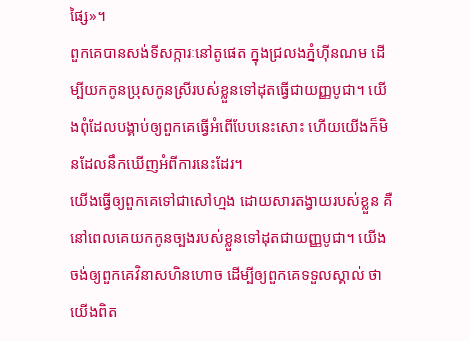ផ្សៃ»។
ពួកគេបានសង់ទីសក្ការៈនៅតូផេត ក្នុងជ្រលងភ្នំហ៊ីនណម ដើម្បីយកកូនប្រុសកូនស្រីរបស់ខ្លួនទៅដុតធ្វើជាយញ្ញបូជា។ យើងពុំដែលបង្គាប់ឲ្យពួកគេធ្វើអំពើបែបនេះសោះ ហើយយើងក៏មិនដែលនឹកឃើញអំពីការនេះដែរ។
យើងធ្វើឲ្យពួកគេទៅជាសៅហ្មង ដោយសារតង្វាយរបស់ខ្លួន គឺនៅពេលគេយកកូនច្បងរបស់ខ្លួនទៅដុតជាយញ្ញបូជា។ យើងចង់ឲ្យពួកគេវិនាសហិនហោច ដើម្បីឲ្យពួកគេទទួលស្គាល់ ថាយើងពិត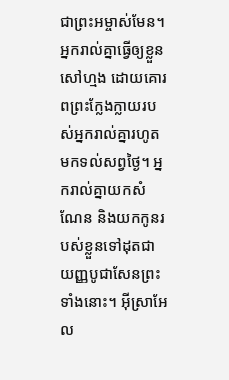ជាព្រះអម្ចាស់មែន។
អ្នករាល់គ្នាធ្វើឲ្យខ្លួនសៅហ្មង ដោយគោរពព្រះក្លែងក្លាយរបស់អ្នករាល់គ្នារហូតមកទល់សព្វថ្ងៃ។ អ្នករាល់គ្នាយកសំណែន និងយកកូនរបស់ខ្លួនទៅដុតជាយញ្ញបូជាសែនព្រះទាំងនោះ។ អ៊ីស្រាអែល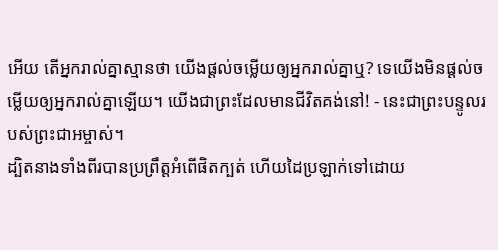អើយ តើអ្នករាល់គ្នាស្មានថា យើងផ្ដល់ចម្លើយឲ្យអ្នករាល់គ្នាឬ? ទេយើងមិនផ្ដល់ចម្លើយឲ្យអ្នករាល់គ្នាឡើយ។ យើងជាព្រះដែលមានជីវិតគង់នៅ! - នេះជាព្រះបន្ទូលរបស់ព្រះជាអម្ចាស់។
ដ្បិតនាងទាំងពីរបានប្រព្រឹត្តអំពើផិតក្បត់ ហើយដៃប្រឡាក់ទៅដោយ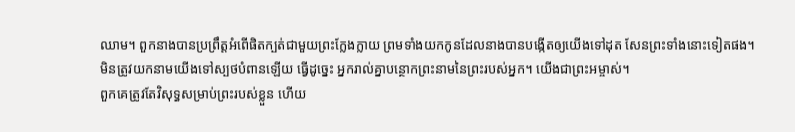ឈាម។ ពួកនាងបានប្រព្រឹត្តអំពើផិតក្បត់ជាមួយព្រះក្លែងក្លាយ ព្រមទាំងយកកូនដែលនាងបានបង្កើតឲ្យយើងទៅដុត សែនព្រះទាំងនោះទៀតផង។
មិនត្រូវយកនាមយើងទៅស្បថបំពានឡើយ ធ្វើដូច្នេះ អ្នករាល់គ្នាបន្ថោកព្រះនាមនៃព្រះរបស់អ្នក។ យើងជាព្រះអម្ចាស់។
ពួកគេត្រូវតែវិសុទ្ធសម្រាប់ព្រះរបស់ខ្លួន ហើយ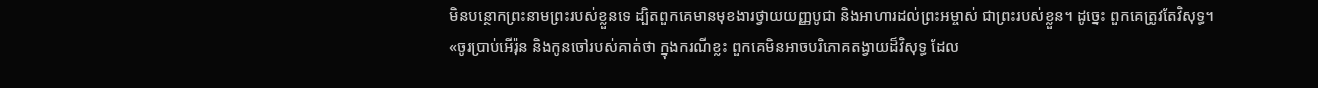មិនបន្ថោកព្រះនាមព្រះរបស់ខ្លួនទេ ដ្បិតពួកគេមានមុខងារថ្វាយយញ្ញបូជា និងអាហារដល់ព្រះអម្ចាស់ ជាព្រះរបស់ខ្លួន។ ដូច្នេះ ពួកគេត្រូវតែវិសុទ្ធ។
«ចូរប្រាប់អើរ៉ុន និងកូនចៅរបស់គាត់ថា ក្នុងករណីខ្លះ ពួកគេមិនអាចបរិភោគតង្វាយដ៏វិសុទ្ធ ដែល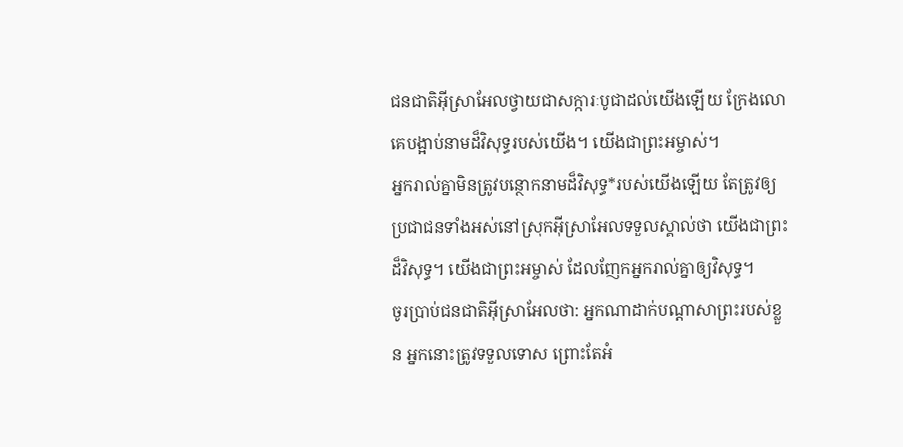ជនជាតិអ៊ីស្រាអែលថ្វាយជាសក្ការៈបូជាដល់យើងឡើយ ក្រែងលោគេបង្អាប់នាមដ៏វិសុទ្ធរបស់យើង។ យើងជាព្រះអម្ចាស់។
អ្នករាល់គ្នាមិនត្រូវបន្ថោកនាមដ៏វិសុទ្ធ*របស់យើងឡើយ តែត្រូវឲ្យប្រជាជនទាំងអស់នៅស្រុកអ៊ីស្រាអែលទទួលស្គាល់ថា យើងជាព្រះដ៏វិសុទ្ធ។ យើងជាព្រះអម្ចាស់ ដែលញែកអ្នករាល់គ្នាឲ្យវិសុទ្ធ។
ចូរប្រាប់ជនជាតិអ៊ីស្រាអែលថា: អ្នកណាដាក់បណ្ដាសាព្រះរបស់ខ្លួន អ្នកនោះត្រូវទទួលទោស ព្រោះតែអំ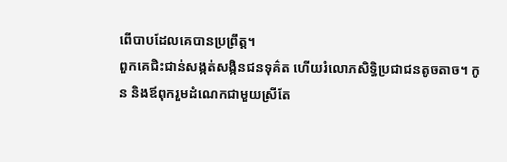ពើបាបដែលគេបានប្រព្រឹត្ត។
ពួកគេជិះជាន់សង្កត់សង្កិនជនទុគ៌ត ហើយរំលោភសិទ្ធិប្រជាជនតូចតាច។ កូន និងឪពុករួមដំណេកជាមួយស្រីតែ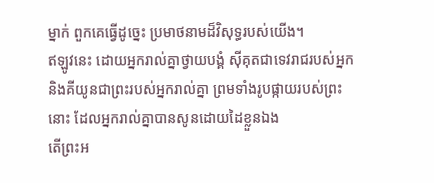ម្នាក់ ពួកគេធ្វើដូច្នេះ ប្រមាថនាមដ៏វិសុទ្ធរបស់យើង។
ឥឡូវនេះ ដោយអ្នករាល់គ្នាថ្វាយបង្គំ ស៊ីគុតជាទេវរាជរបស់អ្នក និងគីយូនជាព្រះរបស់អ្នករាល់គ្នា ព្រមទាំងរូបផ្កាយរបស់ព្រះនោះ ដែលអ្នករាល់គ្នាបានសូនដោយដៃខ្លួនឯង
តើព្រះអ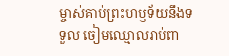ម្ចាស់គាប់ព្រះហឫទ័យនឹងទទួល ចៀមឈ្មោលរាប់ពា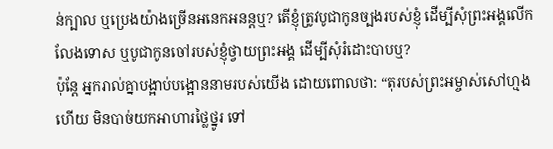ន់ក្បាល ឬប្រេងយ៉ាងច្រើនអនេកអនន្តឬ? តើខ្ញុំត្រូវបូជាកូនច្បងរបស់ខ្ញុំ ដើម្បីសុំព្រះអង្គលើកលែងទោស ឬបូជាកូនចៅរបស់ខ្ញុំថ្វាយព្រះអង្គ ដើម្បីសុំរំដោះបាបឬ?
ប៉ុន្តែ អ្នករាល់គ្នាបង្អាប់បង្អោននាមរបស់យើង ដោយពោលថា: “តុរបស់ព្រះអម្ចាស់សៅហ្មងហើយ មិនបាច់យកអាហារថ្លៃថ្នូរ ទៅ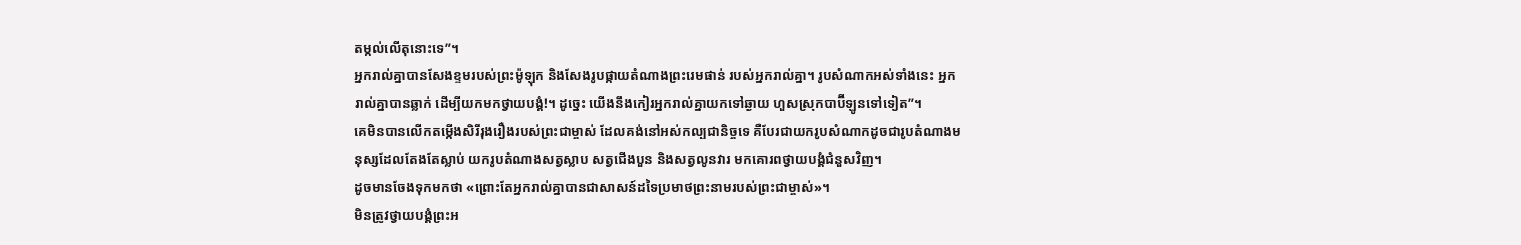តម្កល់លើតុនោះទេ”។
អ្នករាល់គ្នាបានសែងខ្ទមរបស់ព្រះម៉ូឡុក និងសែងរូបផ្កាយតំណាងព្រះរេមផាន់ របស់អ្នករាល់គ្នា។ រូបសំណាកអស់ទាំងនេះ អ្នករាល់គ្នាបានឆ្លាក់ ដើម្បីយកមកថ្វាយបង្គំ!។ ដូច្នេះ យើងនឹងកៀរអ្នករាល់គ្នាយកទៅឆ្ងាយ ហួសស្រុកបាប៊ីឡូនទៅទៀត”។
គេមិនបានលើកតម្កើងសិរីរុងរឿងរបស់ព្រះជាម្ចាស់ ដែលគង់នៅអស់កល្បជានិច្ចទេ គឺបែរជាយករូបសំណាកដូចជារូបតំណាងមនុស្សដែលតែងតែស្លាប់ យករូបតំណាងសត្វស្លាប សត្វជើងបួន និងសត្វលូនវារ មកគោរពថ្វាយបង្គំជំនួសវិញ។
ដូចមានចែងទុកមកថា «ព្រោះតែអ្នករាល់គ្នាបានជាសាសន៍ដទៃប្រមាថព្រះនាមរបស់ព្រះជាម្ចាស់»។
មិនត្រូវថ្វាយបង្គំព្រះអ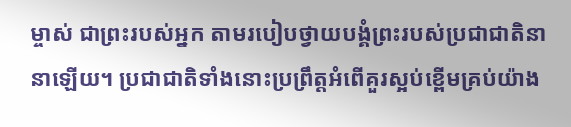ម្ចាស់ ជាព្រះរបស់អ្នក តាមរបៀបថ្វាយបង្គំព្រះរបស់ប្រជាជាតិនានាឡើយ។ ប្រជាជាតិទាំងនោះប្រព្រឹត្តអំពើគួរស្អប់ខ្ពើមគ្រប់យ៉ាង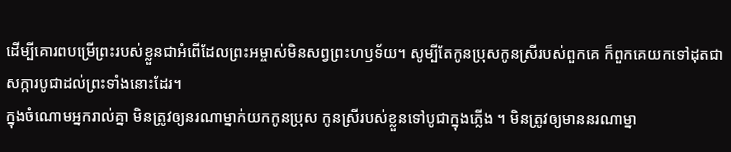ដើម្បីគោរពបម្រើព្រះរបស់ខ្លួនជាអំពើដែលព្រះអម្ចាស់មិនសព្វព្រះហឫទ័យ។ សូម្បីតែកូនប្រុសកូនស្រីរបស់ពួកគេ ក៏ពួកគេយកទៅដុតជាសក្ការបូជាដល់ព្រះទាំងនោះដែរ។
ក្នុងចំណោមអ្នករាល់គ្នា មិនត្រូវឲ្យនរណាម្នាក់យកកូនប្រុស កូនស្រីរបស់ខ្លួនទៅបូជាក្នុងភ្លើង ។ មិនត្រូវឲ្យមាននរណាម្នា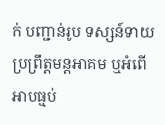ក់ បញ្ជាន់រូប ទស្សន៍ទាយ ប្រព្រឹត្តមន្តអាគម ឬអំពើអាបធ្មប់